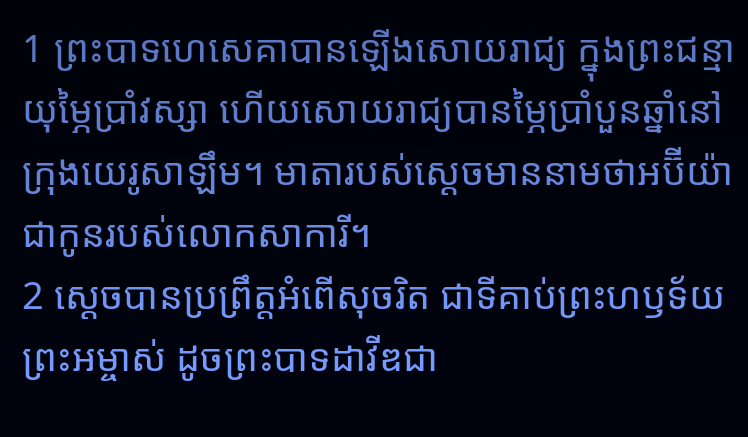1 ព្រះបាទហេសេគាបានឡើងសោយរាជ្យ ក្នុងព្រះជន្មាយុម្ភៃប្រាំវស្សា ហើយសោយរាជ្យបានម្ភៃប្រាំបួនឆ្នាំនៅក្រុងយេរូសាឡឹម។ មាតារបស់ស្ដេចមាននាមថាអប៊ីយ៉ា ជាកូនរបស់លោកសាការី។
2 ស្ដេចបានប្រព្រឹត្តអំពើសុចរិត ជាទីគាប់ព្រះហឫទ័យព្រះអម្ចាស់ ដូចព្រះបាទដាវីឌជា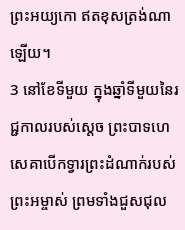ព្រះអយ្យកោ ឥតខុសត្រង់ណាឡើយ។
3 នៅខែទីមួយ ក្នុងឆ្នាំទីមួយនៃរជ្ជកាលរបស់ស្ដេច ព្រះបាទហេសេគាបើកទ្វារព្រះដំណាក់របស់ព្រះអម្ចាស់ ព្រមទាំងជួសជុល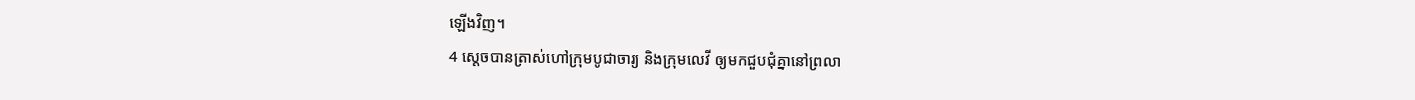ឡើងវិញ។
4 ស្ដេចបានត្រាស់ហៅក្រុមបូជាចារ្យ និងក្រុមលេវី ឲ្យមកជួបជុំគ្នានៅព្រលា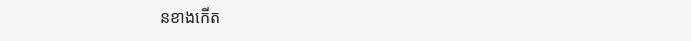នខាងកើត